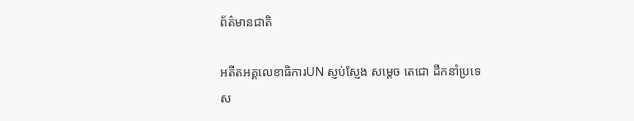ព័ត៌មានជាតិ

អតីតអគ្គលេខាធិការUN ស្ញប់ស្ញែង សម្តេច តេជោ ដឹកនាំប្រទេស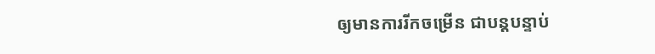ឲ្យមានការរីកចម្រើន ជាបន្តបន្ទាប់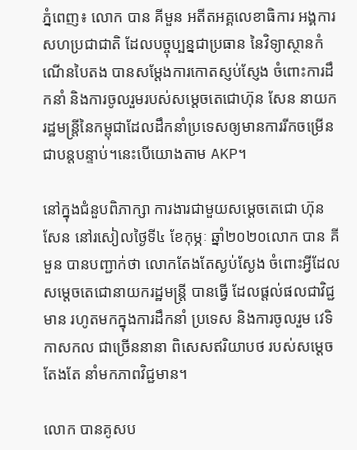ភ្នំពេញ៖ លោក បាន គីមួន អតីតអគ្គលេខាធិការ អង្គការសហប្រជាជាតិ ដែលបច្ចុប្បន្នជាប្រធាន នៃវិទ្យាស្ថានកំណើនបៃតង បានសម្ដែងការកោតស្ញប់ស្ញែង ចំពោះការដឹកនាំ និងការចូលរួមរបស់សម្តេចតេជោហ៊ុន សែន នាយករដ្ឋមន្រ្តីនៃកម្ពុជាដែលដឹកនាំប្រទេសឲ្យមានការរីកចម្រើនជាបន្តបន្ទាប់។នេះបើយោងតាម AKP។

នៅក្នុងជំនួបពិភាក្សា ការងារជាមួយសម្ដេចតេជោ ហ៊ុន សែន នៅរសៀលថ្ងៃទី៤ ខែកុម្ភៈ ឆ្នាំ២០២០លោក បាន គីមួន បានបញ្ជាក់ថា លោកតែងតែស្ងប់ស្ងែង ចំពោះអ្វីដែល សម្ដេចតេជោនាយករដ្ឋមន្ត្រី បានធ្វើ ដែលផ្តល់ផលជាវិជ្ជមាន រហូតមកក្នុងការដឹកនាំ ប្រទេស និងការចូលរួម វេទិកាសកល ជាច្រើននានា ពិសេសឥរិយាបថ របស់សម្តេចតែងតែ នាំមកភាពវិជ្ជមាន។

លោក បានគូសប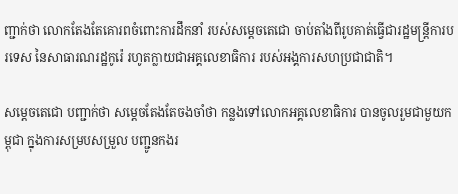ញ្ជាក់ថា លោកតែងតែគោរពចំពោះការដឹកនាំ របស់សម្ដេចតេជោ ចាប់តាំងពីរូបគាត់ធ្វើជារដ្ឋមន្ត្រីការបរទេស នៃសាធារណរដ្ឋកូរ៉េ រហូតក្លាយជាអគ្គលេខាធិការ របស់អង្គការសហប្រជាជាតិ។

សម្ដេចតេជោ បញ្ជាក់ថា សម្តេចតែងតែចងចាំថា កន្លងទៅលោកអគ្គលេខាធិការ បានចូលរួមជាមួយកម្ពុជា ក្នុងការសម្របសម្រួល បញ្ជូនកងរ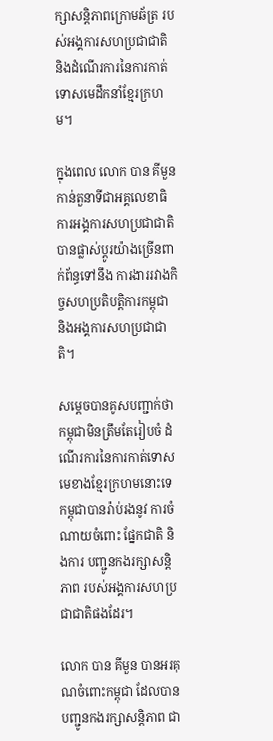ក្សាសន្តិភាពក្រោមឆ័ត្រ របស់អង្គការសហប្រជាជាតិ និងដំណើរការនៃការកាត់ទោសមេដឹកនាំខ្មែរក្រហម។

ក្នុងពេល លោក បាន គីមួន កាន់តួនាទីជាអគ្គលេខាធិការអង្គការសហប្រជាជាតិ បានផ្លាស់ប្ដូរយ៉ាងច្រើនពាក់ព័ន្ធទៅនឹង ការងាររវាងកិច្ចសហប្រតិបត្តិការកម្ពុជា និងអង្គការសហប្រជាជាតិ។

សម្ដេចបានគូសបញ្ជាក់ថា កម្ពុជាមិនត្រឹមតែរៀបចំ ដំណើរការនៃការកាត់ទោស មេខាងខ្មែរក្រហមនោះទេ កម្ពុជាបានរ៉ាប់រងនូវ ការចំណាយចំពោះ ផ្នែកជាតិ និងការ បញ្ជូនកងរក្សាសន្តិភាព របស់អង្គការសហប្រជាជាតិផងដែរ។

លោក បាន គីមួន បានអរគុណចំពោះកម្ពុជា ដែលបានបញ្ជូនកងរក្សាសន្តិភាព ជា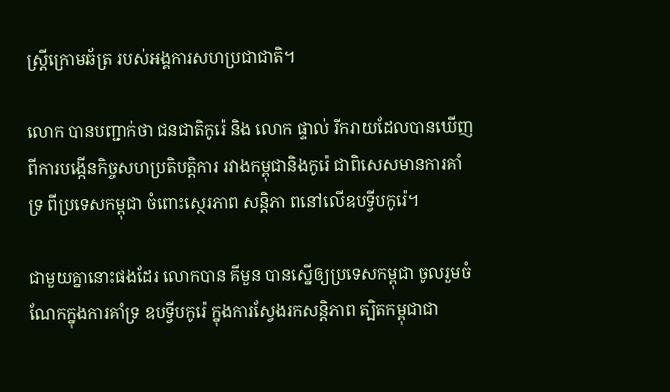ស្ត្រីក្រោមឆ័ត្រ របស់អង្គការសហប្រជាជាតិ។

លោក បានបញ្ជាក់ថា ជនជាតិកូរ៉េ និង លោក ផ្ទាល់ រីករាយដែលបានឃើញ ពីការបង្កើនកិច្ចសហប្រតិបត្តិការ រវាងកម្ពុជានិងកូរ៉េ ជាពិសេសមានការគាំទ្រ ពីប្រទេសកម្ពុជា ចំពោះស្ថេរភាព សន្តិភា ពនៅលើឧបទ្វីបកូរ៉េ។

ជាមួយគ្នានោះផងដែរ លោកបាន គីមួន បានស្នើឲ្យប្រទេសកម្ពុជា ចូលរួមចំណែកក្នុងការគាំទ្រ ឧបទ្វីបកូរ៉េ ក្នុងការស្វែងរកសន្តិភាព ត្បិតកម្ពុជាជា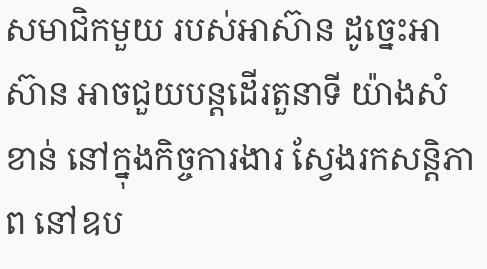សមាជិកមួយ របស់អាស៊ាន ដូច្នេះអាស៊ាន អាចជួយបន្តដើរតួនាទី យ៉ាងសំខាន់ នៅក្នុងកិច្ចការងារ ស្វែងរកសន្តិភាព នៅឧប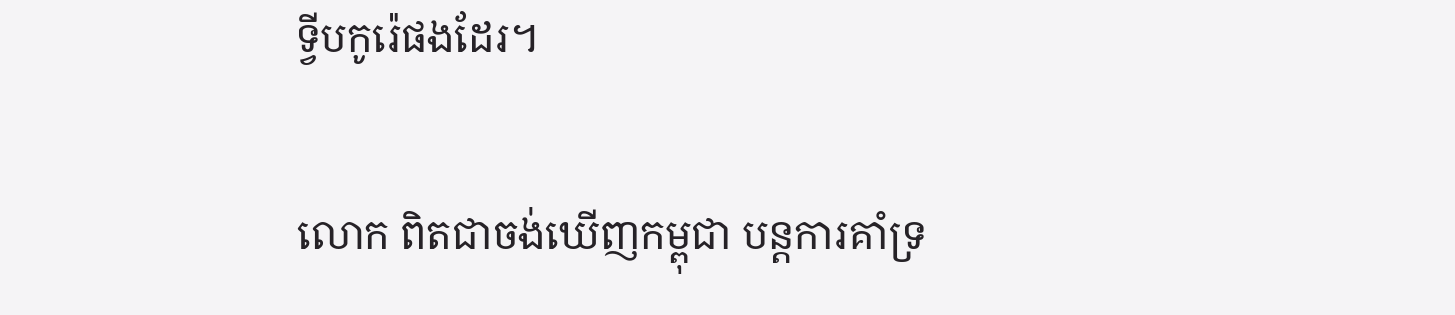ទ្វីបកូរ៉េផងដែរ។

លោក ពិតជាចង់ឃើញកម្ពុជា បន្តការគាំទ្រ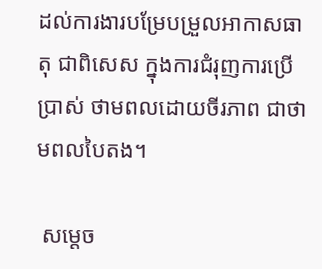ដល់ការងារបម្រែបម្រួលអាកាសធាតុ ជាពិសេស ក្នុងការជំរុញការប្រើប្រាស់ ថាមពលដោយចីរភាព ជាថាមពលបៃតង។

 សម្ដេច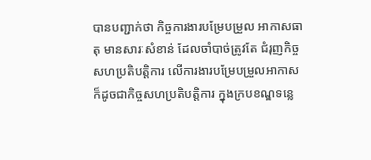បានបញ្ជាក់ថា កិច្ចការងារបម្រែបម្រួល អាកាសធាតុ មានសារៈសំខាន់ ដែលចាំបាច់ត្រូវតែ ជំរុញកិច្ចសហប្រតិបត្តិការ លើការងារបម្រែបម្រួលអាកាស ក៏ដូចជាកិច្ចសហប្រតិបត្តិការ ក្នុងក្របខណ្ឌទន្លេ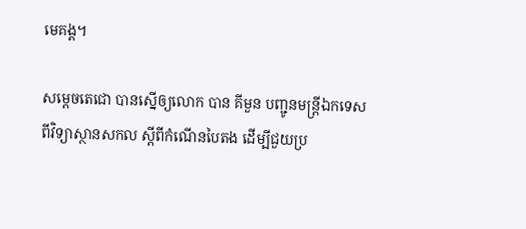មេគង្គ។

សម្ដេចតេជោ បានស្នើឲ្យលោក បាន គីមួន បញ្ជូនមន្ត្រីឯកទេស ពីវិទ្យាស្ថានសកល ស្តីពីកំណើនបៃតង ដើម្បីជួយប្រ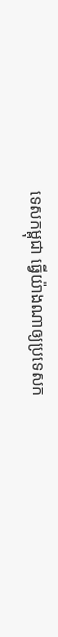ទេសកម្ពុជា ធ្វើយ៉ាងណាឲ្យប្រទេសក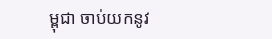ម្ពុជា ចាប់យកនូវ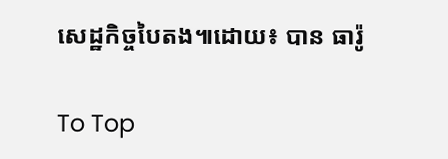សេដ្ឋកិច្ចបៃតង៕ដោយ៖ បាន ធារ៉ូ

To Top